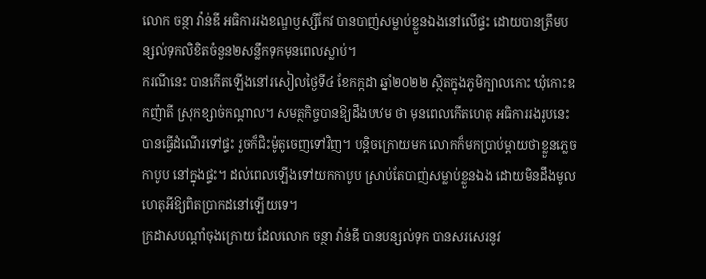លោក ចន្ថា វ៉ាន់ឌី អធិការរងខណ្ឌឫស្សីកែវ បានបាញ់សម្លាប់ខ្លួនឯងនៅលើផ្ទះ ដោយបានត្រឹមបន្សល់ទុកលិខិតចំនួន២សន្លឹកទុកមុនពេលស្លាប់។
ករណីនេះ បានកើតឡើងនៅរសៀលថ្ងៃទី៤ ខែកក្កដា ឆ្នាំ២០២២ ស្ថិតក្នុងភូមិក្បាលកោះ ឃុំកោះឧកញ៉ាតី ស្រុកខ្សាច់កណ្តាល។ សមត្ថកិច្ចបានឱ្យដឹងបឋម ថា មុនពេលកើតហេតុ អធិការរងរូបនេះបានធ្វើដំណើរទៅផ្ទះ រួចក៏ជិះម៉ូតូចេញទៅវិញ។ បន្តិចក្រោយមក លោកក៏មកប្រាប់ម្តាយថាខ្លួនភ្លេចកាបូប នៅក្នុងផ្ទះ។ ដល់ពេលឡើងទៅយកកាបូប ស្រាប់តែបាញ់សម្លាប់ខ្លួនឯង ដោយមិនដឹងមូលហេតុអីឱ្យពិតប្រាកដនៅឡើយទេ។
ក្រដាសបណ្តាំចុងក្រោយ ដែលលោក ចន្ថា វ៉ាន់ឌី បានបន្សល់ទុក បានសរសេរនូវ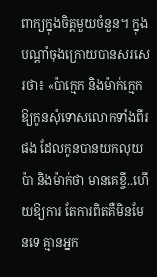ពាក្យក្នុងចិត្តមួយចំនួន។ ក្នុងបណ្តាំចុងក្រោយបានសរសេរថា៖ «ប៉ាក្មេក និងម៉ាក់ក្មេកឱ្យកូនសុំទោសលោកទាំងពីរផង ដែលកូនបានយកលុយប៉ា និងម៉ាក់ថា មានគេខ្ចី..ហើយឱ្យការ តែការពិតគឺមិនមែនទេ គ្មានអ្នក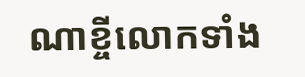ណាខ្ចីលោកទាំង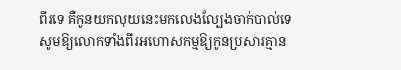ពីរទេ គឺកូនយកលុយនេះមកលេងល្បែងចាក់បាល់ទេ សូមឱ្យលោកទាំងពីរអហោសកម្មឱ្យកូនប្រសារគ្មាន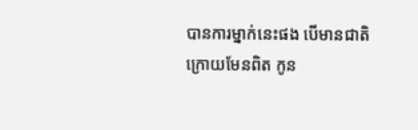បានការម្នាក់នេះផង បើមានជាតិក្រោយមែនពិត កូន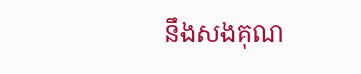នឹងសងគុណ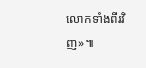លោកទាំងពីរវិញ»៕